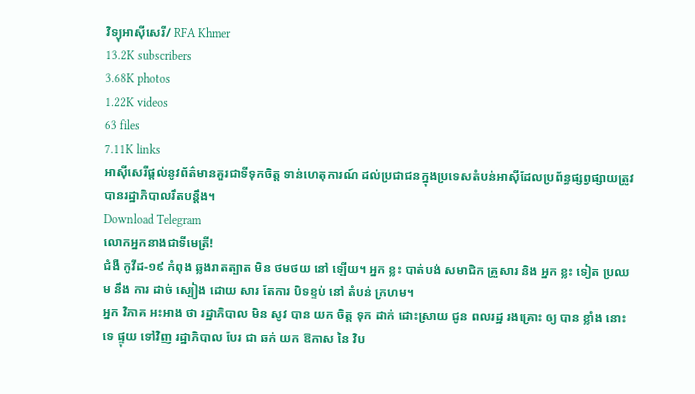វិទ្យុអាស៊ីសេរី/ RFA Khmer
13.2K subscribers
3.68K photos
1.22K videos
63 files
7.11K links
អាស៊ីសេរីផ្ដល់នូវព័ត៌មានគួរជាទីទុកចិត្ត ទាន់ហេតុការណ៍ ដល់ប្រជាជនក្នុងប្រទេសតំបន់អាស៊ីដែលប្រព័ន្ធផ្សព្វផ្សាយត្រូវបានរដ្ឋាភិបាលរឹតបន្តឹង។
Download Telegram
លោកអ្នកនាងជាទីមេត្រី!
ជំងឺ កូវីដ-១៩ កំពុង ឆ្លងរាតត្បាត មិន ថមថយ នៅ ឡើយ។ អ្នក ខ្លះ បាត់បង់ សមាជិក គ្រួសារ និង អ្នក ខ្លះ ទៀត ប្រឈម នឹង ការ ដាច់ ស្បៀង ដោយ សារ តែការ បិទខ្ទប់ នៅ តំបន់ ក្រហម។
អ្នក វិភាគ អះអាង ថា រដ្ឋាភិបាល មិន សូវ បាន យក ចិត្ត ទុក ដាក់ ដោះស្រាយ ជូន ពលរដ្ឋ រងគ្រោះ ឲ្យ បាន ខ្លាំង នោះ ទេ ផ្ទុយ ទៅវិញ រដ្ឋាភិបាល បែរ ជា ឆក់ យក ឱកាស នៃ វិប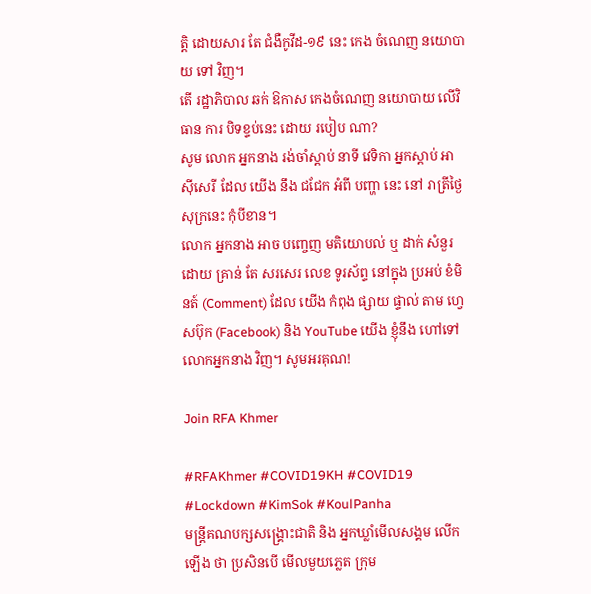ត្តិ ដោយសារ តែ ជំងឺកូវីដ-១៩ នេះ កេង ចំណេញ នយោបាយ ទៅ វិញ។
តើ រដ្ឋាភិបាល ឆក់ ឱកាស កេងចំណេញ នយោបាយ លើវិធាន ការ បិទខ្ទប់នេះ ដោយ របៀប ណា?
សូម លោក អ្នកនាង រង់ចាំស្ដាប់ នាទី វេទិកា អ្នកស្ដាប់ អាស៊ីសេរី ដែល យើង នឹង ជជែក អំពី បញ្ហា នេះ នៅ រាត្រីថ្ងៃសុក្រនេះ កុំបីខាន។
លោក អ្នកនាង អាច បញ្ចេញ មតិយោបល់ ឬ ដាក់ សំនួរ ដោយ គ្រាន់ តែ សរសេរ លេខ ទូរស័ព្ទ នៅក្នុង ប្រអប់ ខំមិនត៍ (Comment) ដែល យើង កំពុង ផ្សាយ ផ្ទាល់ តាម ហ្វេសប៊ុក (Facebook) និង YouTube យើង ខ្ញុំនឹង ហៅទៅ លោកអ្នកនាង វិញ។ សូមអរគុណ!

Join RFA Khmer

#RFAKhmer #COVID19KH #COVID19 #Lockdown #KimSok #KoulPanha
មន្ត្រីគណបក្សសង្គ្រោះជាតិ និង អ្នកឃ្លាំមើលសង្គម លើក ឡើង ថា ប្រសិនបើ មើលមួយភ្លេត ក្រុម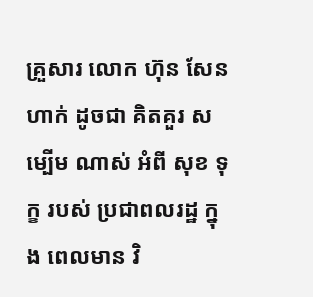គ្រួសារ លោក ហ៊ុន សែន ហាក់ ដូចជា គិតគួរ សម្បើម ណាស់ អំពី សុខ ទុក្ខ របស់ ប្រជាពលរដ្ឋ ក្នុង ពេលមាន វិ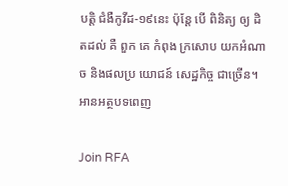បត្តិ ជំងឺកូវីដ-១៩នេះ ប៉ុន្តែ បើ ពិនិត្យ ឲ្យ ដិតដល់ គឺ ពួក គេ កំពុង ក្រសោប យកអំណាច និងផលប្រ យោជន៍ សេដ្ឋកិច្ច ជាច្រើន។ អានអត្ថបទពេញ

Join RFA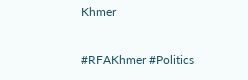Khmer

#RFAKhmer #Politics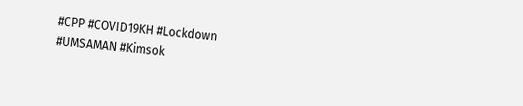#CPP #COVID19KH #Lockdown
#UMSAMAN #Kimsok